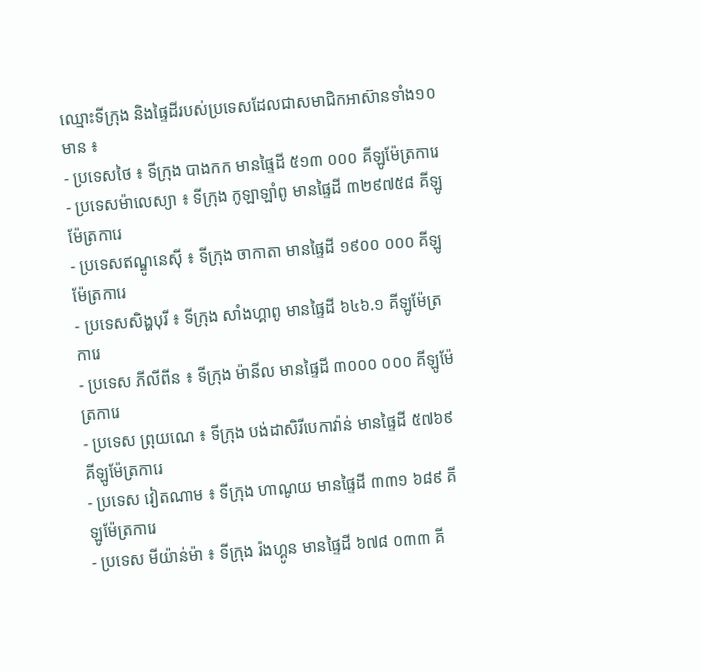ឈ្មោះទីក្រុង និងផ្ទៃដីរបស់ប្រទេសដែលជាសមាជិកអាស៊ានទាំង១០មាន ៖
- ប្រទេសថៃ ៖ ទីក្រុង បាងកក មានផ្ទៃដី ៥១៣ ០០០ គីឡូម៉ែត្រការេ
- ប្រទេសម៉ាលេស្យា ៖ ទីក្រុង កូឡាឡាំពូ មានផ្ទៃដី ៣២៩៧៥៨ គីឡូម៉ែត្រការេ
- ប្រទេសឥណ្ឌូនេស៊ី ៖ ទីក្រុង ចាកាតា មានផ្ទៃដី ១៩០០ ០០០ គីឡូម៉ែត្រការេ
- ប្រទេសសិង្ហបុរី ៖ ទីក្រុង សាំងហ្គាពូ មានផ្ទៃដី ៦៤៦.១ គីឡូម៉ែត្រការេ
- ប្រទេស ភីលីពីន ៖ ទីក្រុង ម៉ានីល មានផ្ទៃដី ៣០០០ ០០០ គីឡូម៉ែត្រការេ
- ប្រទេស ព្រុយណេ ៖ ទីក្រុង បង់ដាសិរីបេកាវ៉ាន់ មានផ្ទៃដី ៥៧៦៩ គីឡូម៉ែត្រការេ
- ប្រទេស វៀតណាម ៖ ទីក្រុង ហាណូយ មានផ្ទៃដី ៣៣១ ៦៨៩ គីឡូម៉ែត្រការេ
- ប្រទេស មីយ៉ាន់ម៉ា ៖ ទីក្រុង រ៉ងហ្គូន មានផ្ទៃដី ៦៧៨ ០៣៣ គី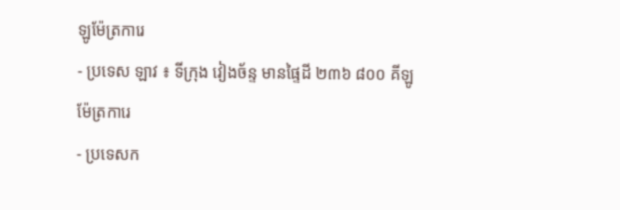ឡូម៉ែត្រការេ
- ប្រទេស ឡាវ ៖ ទីក្រុង វៀងច័ន្ទ មានផ្ទៃដី ២៣៦ ៨០០ គីឡូម៉ែត្រការេ
- ប្រទេសក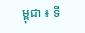ម្ពុជា ៖ ទី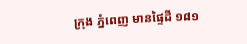ក្រុង ភ្នំពេញ មានផ្ទៃដី ១៨១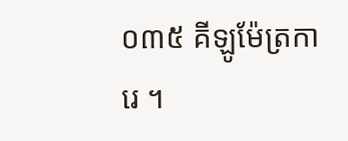០៣៥ គីឡូម៉ែត្រការេ ។